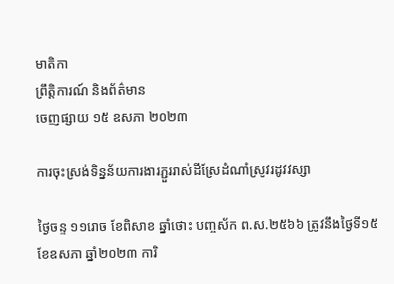មាតិកា
ព្រឹត្តិការណ៍ និងព័ត៌មាន
ចេញផ្សាយ ១៥ ឧសភា ២០២៣

ការចុះស្រង់ទិន្នន័យការងារភ្ជួររាស់ដីស្រែដំណាំស្រូវរដូវវស្សា

ថ្ងៃចន្ទ ១១រោច ខែពិសាខ ឆ្នាំថោះ បញ្ចស័ក ព.ស.២៥៦៦ ត្រូវនឹងថ្ងៃទី១៥ ខែឧសភា ឆ្នាំ២០២៣ ការិ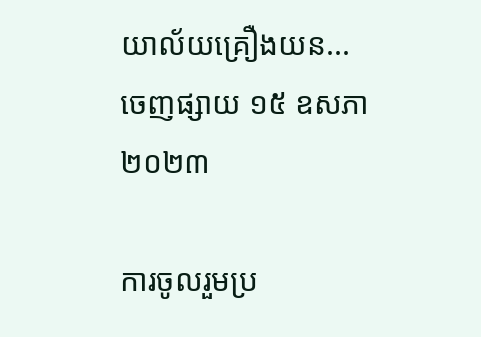យាល័យគ្រឿងយន...
ចេញផ្សាយ ១៥ ឧសភា ២០២៣

ការចូលរួមប្រ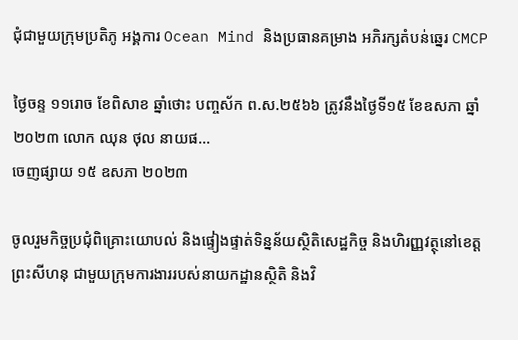ជុំជាមួយក្រុមប្រតិភូ អង្គការ Ocean Mind និងប្រធានគម្រាង អភិរក្សតំបន់ឆ្នេរ CMCP

ថ្ងៃចន្ទ ១១រោច ខែពិសាខ ឆ្នាំថោះ បញ្ចស័ក ព.ស.២៥៦៦ ត្រូវនឹងថ្ងៃទី១៥ ខែឧសភា ឆ្នាំ២០២៣ លោក ឈុន ថុល នាយផ...
ចេញផ្សាយ ១៥ ឧសភា ២០២៣

ចូលរួមកិច្ចប្រជុំពិគ្រោះយោបល់ និងផ្ទៀងផ្ទាត់ទិន្នន័យស្ថិតិសេដ្ឋកិច្ច និងហិរញ្ញវត្ថុនៅខេត្តព្រះសីហនុ ជាមួយក្រុមការងាររបស់នាយកដ្ឋានស្ថិតិ និងវិ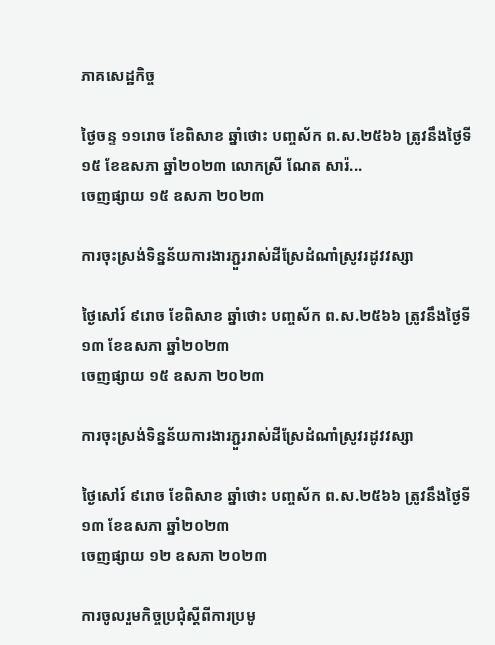ភាគសេដ្ឋកិច្ច

ថ្ងៃចន្ទ ១១រោច ខែពិសាខ ឆ្នាំថោះ បញ្ចស័ក ព.ស.២៥៦៦ ត្រូវនឹងថ្ងៃទី១៥ ខែឧសភា ឆ្នាំ២០២៣ លោកស្រី ណែត សារ៉...
ចេញផ្សាយ ១៥ ឧសភា ២០២៣

ការចុះស្រង់ទិន្នន័យការងារភ្ជួររាស់ដីស្រែដំណាំស្រូវរដូវវស្សា

ថ្ងៃសៅរ៍ ៩រោច ខែពិសាខ ឆ្នាំថោះ បញ្ចស័ក ព.ស.២៥៦៦ ត្រូវនឹងថ្ងៃទី១៣ ខែឧសភា ឆ្នាំ២០២៣
ចេញផ្សាយ ១៥ ឧសភា ២០២៣

ការចុះស្រង់ទិន្នន័យការងារភ្ជួររាស់ដីស្រែដំណាំស្រូវរដូវវស្សា

ថ្ងៃសៅរ៍ ៩រោច ខែពិសាខ ឆ្នាំថោះ បញ្ចស័ក ព.ស.២៥៦៦ ត្រូវនឹងថ្ងៃទី១៣ ខែឧសភា ឆ្នាំ២០២៣
ចេញផ្សាយ ១២ ឧសភា ២០២៣

ការចូលរួមកិច្ចប្រជុំស្តីពីការប្រមូ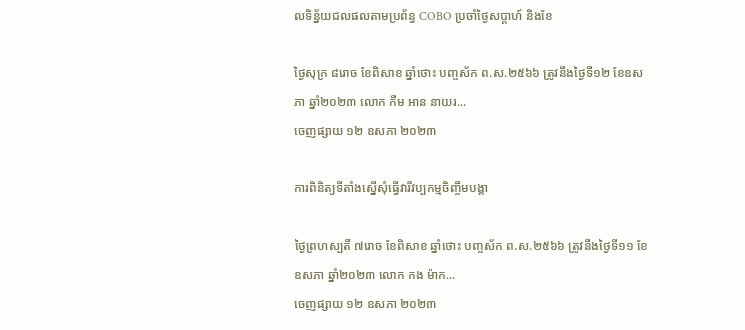លទិន្ន័យជលផលតាមប្រព័ន្ធ COBO ប្រចាំថ្ងៃសប្តាហ៍ និងខែ

ថ្ងៃសុក្រ ៨រោច ខែពិសាខ ឆ្នាំថោះ បញ្ចស័ក ព.ស.២៥៦៦ ត្រូវនឹងថ្ងៃទី១២ ខែឧសភា ឆ្នាំ២០២៣ លោក កឹម អាន នាយរ...
ចេញផ្សាយ ១២ ឧសភា ២០២៣

ការពិនិត្យទីតាំងស្នើសុំធ្វើវារីវប្បកម្មចិញ្ចឹមបង្គា

ថ្ងៃព្រហស្បតិ៍ ៧រោច ខែពិសាខ ឆ្នាំថោះ បញ្ចស័ក ព.ស.២៥៦៦ ត្រូវនឹងថ្ងៃទី១១ ខែឧសភា ឆ្នាំ២០២៣ លោក កង ម៉ាក...
ចេញផ្សាយ ១២ ឧសភា ២០២៣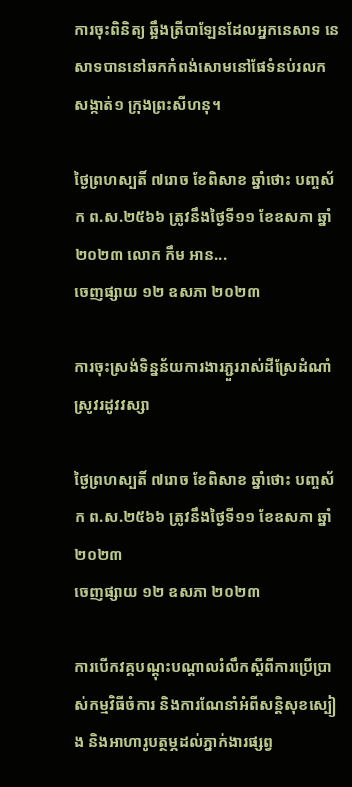ការចុះពិនិត្យ ឆ្អឹងត្រីបាឡែនដែលអ្នកនេសាទ នេសាទបាននៅឆកកំពង់សោមនៅផែទំនប់រលក សង្កាត់១ ក្រុងព្រះសីហនុ។

ថ្ងៃព្រហស្បតិ៍ ៧រោច ខែពិសាខ ឆ្នាំថោះ បញ្ចស័ក ព.ស.២៥៦៦ ត្រូវនឹងថ្ងៃទី១១ ខែឧសភា ឆ្នាំ២០២៣ លោក កឹម អាន...
ចេញផ្សាយ ១២ ឧសភា ២០២៣

ការចុះស្រង់ទិន្នន័យការងារភ្ជួររាស់ដីស្រែដំណាំស្រូវរដូវវស្សា

ថ្ងៃព្រហស្បតិ៍ ៧រោច ខែពិសាខ ឆ្នាំថោះ បញ្ចស័ក ព.ស.២៥៦៦ ត្រូវនឹងថ្ងៃទី១១ ខែឧសភា ឆ្នាំ២០២៣
ចេញផ្សាយ ១២ ឧសភា ២០២៣

ការបើកវគ្គបណ្តុះបណ្តាលរំលឹកស្តីពីការប្រើប្រាស់កម្មវិធីចំការ និងការណែនាំអំពីសន្តិសុខស្បៀង និងអាហារូបត្ថម្ភដល់ភ្នាក់ងារផ្សព្វ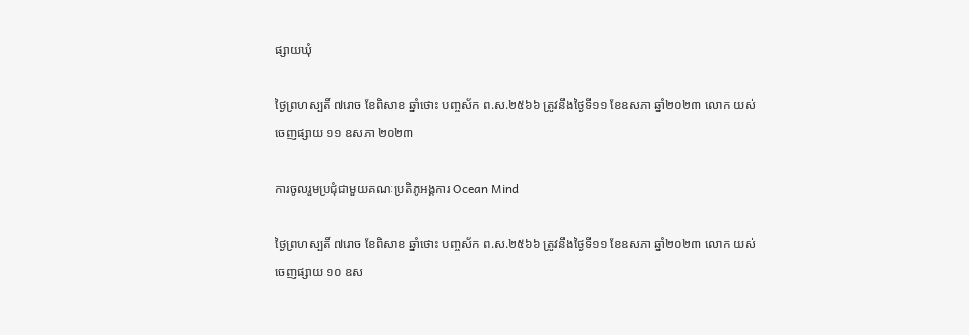ផ្សាយឃុំ

ថ្ងៃព្រហស្បតិ៍ ៧រោច ខែពិសាខ ឆ្នាំថោះ បញ្ចស័ក ព.ស.២៥៦៦ ត្រូវនឹងថ្ងៃទី១១ ខែឧសភា ឆ្នាំ២០២៣ លោក យស់
ចេញផ្សាយ ១១ ឧសភា ២០២៣

ការចូលរួមប្រជុំជាមួយគណៈប្រតិភូអង្គការ Ocean Mind

ថ្ងៃព្រហស្បតិ៍ ៧រោច ខែពិសាខ ឆ្នាំថោះ បញ្ចស័ក ព.ស.២៥៦៦ ត្រូវនឹងថ្ងៃទី១១ ខែឧសភា ឆ្នាំ២០២៣ លោក យស់
ចេញផ្សាយ ១០ ឧស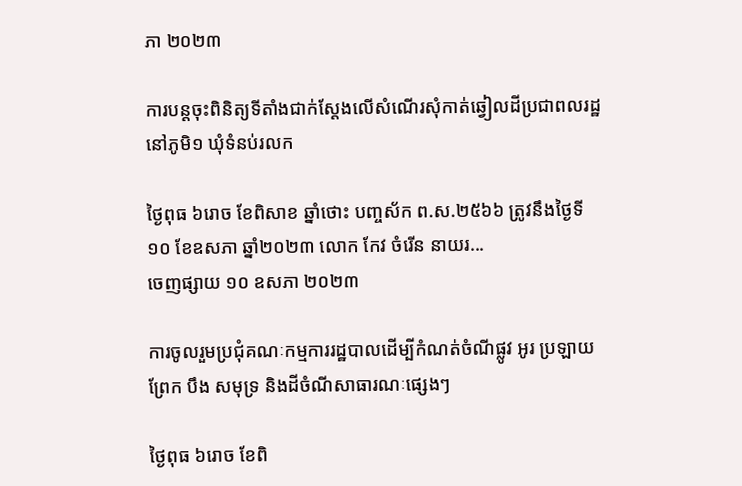ភា ២០២៣

ការបន្តចុះពិនិត្យទីតាំងជាក់ស្តែងលើសំណើរសុំកាត់ឆ្វៀលដីប្រជាពលរដ្ឋនៅភូមិ១ ឃុំទំនប់រលក

ថ្ងៃពុធ ៦រោច ខែពិសាខ ឆ្នាំថោះ បញ្ចស័ក ព.ស.២៥៦៦ ត្រូវនឹងថ្ងៃទី១០ ខែឧសភា ឆ្នាំ២០២៣ លោក កែវ ចំរើន នាយរ...
ចេញផ្សាយ ១០ ឧសភា ២០២៣

ការចូលរួមប្រជុំគណៈកម្មការរដ្ឋបាលដើម្បីកំណត់ចំណីផ្លូវ អូរ ប្រឡាយ ព្រែក បឹង សមុទ្រ និងដីចំណីសាធារណៈផ្សេងៗ

ថ្ងៃពុធ ៦រោច ខែពិ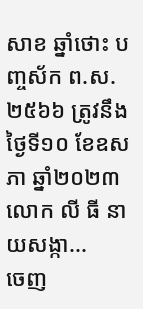សាខ ឆ្នាំថោះ បញ្ចស័ក ព.ស.២៥៦៦ ត្រូវនឹងថ្ងៃទី១០ ខែឧសភា ឆ្នាំ២០២៣ លោក លី ធី នាយសង្កា...
ចេញ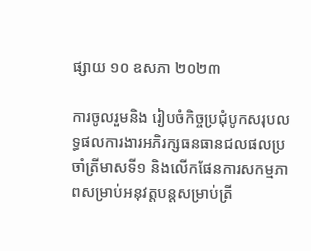ផ្សាយ ១០ ឧសភា ២០២៣

ការចូលរួមនិង រៀបចំកិច្ចប្រជុំបូកសរុបលទ្ធផលការងារអភិរក្សធនធានជលផលប្រចាំត្រីមាសទី១ និងលើកផែនការសកម្មភាពសម្រាប់អនុវត្តបន្តសម្រាប់ត្រី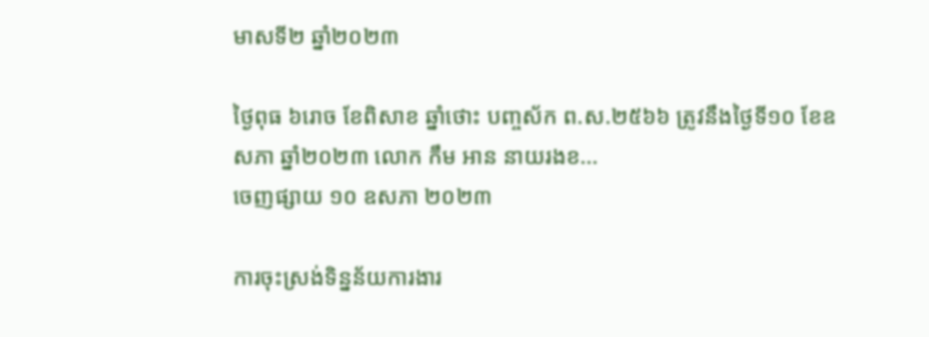មាសទី២ ឆ្នាំ២០២៣

ថ្ងៃពុធ ៦រោច ខែពិសាខ ឆ្នាំថោះ បញ្ចស័ក ព.ស.២៥៦៦ ត្រូវនឹងថ្ងៃទី១០ ខែឧសភា ឆ្នាំ២០២៣ លោក កឹម អាន នាយរងខ...
ចេញផ្សាយ ១០ ឧសភា ២០២៣

ការចុះស្រង់ទិន្នន័យការងារ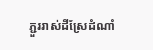ភ្ជួររាស់ដីស្រែដំណាំ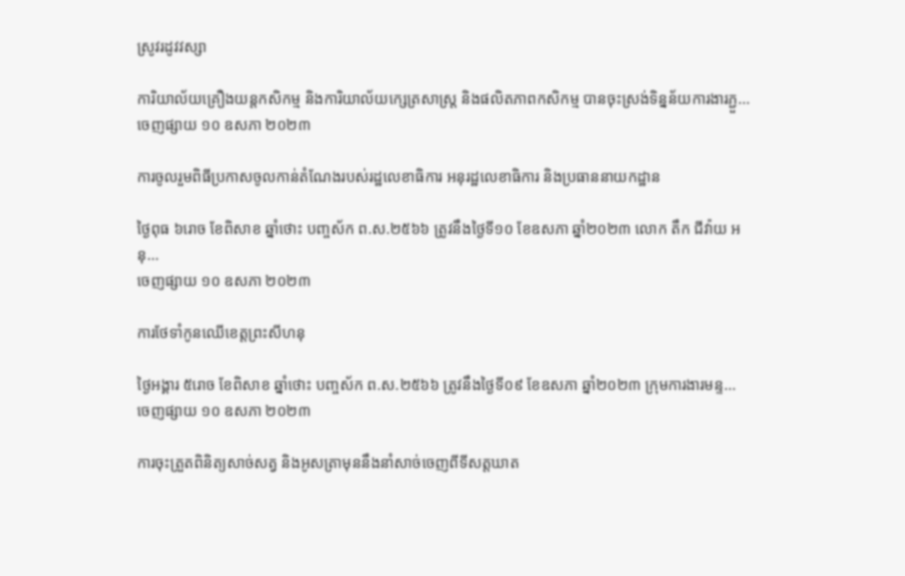ស្រូវរដូវវស្សា

ការិយាល័យគ្រឿងយន្តកសិកម្ម និងការិយាល័យក្សេត្រសាស្រ្ត និងផលិតភាពកសិកម្ម បានចុះស្រង់ទិន្នន័យការងារភ្ជួ...
ចេញផ្សាយ ១០ ឧសភា ២០២៣

ការចូលរួមពិធីប្រកាសចូលកាន់តំណែងរបស់រដ្ឋលេខាធិការ អនុរដ្ឋលេខាធិការ និងប្រធាននាយកដ្ឋាន

ថ្ងៃពុធ ៦រោច ខែពិសាខ ឆ្នាំថោះ បញ្ចស័ក ព.ស.២៥៦៦ ត្រូវនឹងថ្ងៃទី១០ ខែឧសភា ឆ្នាំ២០២៣ លោក តឹក ជីវ៉ាយ អនុ...
ចេញផ្សាយ ១០ ឧសភា ២០២៣

ការថែទាំកូនឈើខេត្តព្រះសីហនុ

ថ្ងៃអង្គារ ៥រោច ខែពិសាខ ឆ្នាំថោះ បញ្ចស័ក ព.ស.២៥៦៦ ត្រូវនឹងថ្ងៃទី០៩ ខែឧសភា ឆ្នាំ២០២៣ ក្រុមការងារមន្ទ...
ចេញផ្សាយ ១០ ឧសភា ២០២៣

ការចុះត្រួតពិនិត្យសាច់សត្វ និងអូសត្រាមុននឹងនាំសាច់ចេញពីទីសត្តឃាត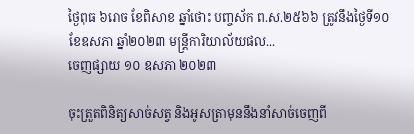ថ្ងៃពុធ ៦រោច ខែពិសាខ ឆ្នាំថោះ បញ្ចស័ក ព.ស.២៥៦៦ ត្រូវនឹងថ្ងៃទី១០ ខែឧសភា ឆ្នាំ២០២៣ មន្ត្រីការិយាល័យផល...
ចេញផ្សាយ ១០ ឧសភា ២០២៣

ចុះត្រួតពិនិត្យសាច់សត្វ និងអូសត្រាមុននឹងនាំសាច់ចេញពី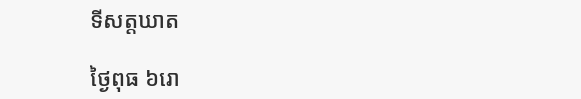ទីសត្តឃាត

ថ្ងៃពុធ ៦រោ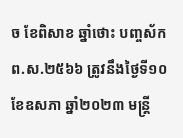ច ខែពិសាខ ឆ្នាំថោះ បញ្ចស័ក ព.ស.២៥៦៦ ត្រូវនឹងថ្ងៃទី១០ ខែឧសភា ឆ្នាំ២០២៣ មន្ត្រី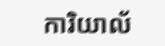ការិយាល័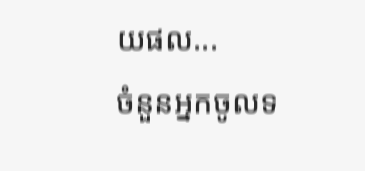យផល...
ចំនួនអ្នកចូលទ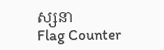ស្សនា
Flag Counter